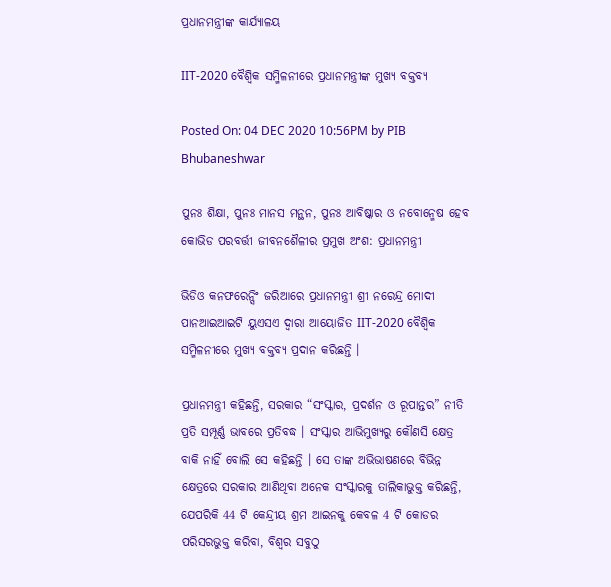ପ୍ରଧାନମନ୍ତ୍ରୀଙ୍କ କାର୍ଯ୍ୟାଳୟ

IIT-2020 ବୈଶ୍ୱିକ ସମ୍ମିଳନୀରେ ପ୍ରଧାନମନ୍ତ୍ରୀଙ୍କ ମୁଖ୍ୟ ବକ୍ତବ୍ୟ

Posted On: 04 DEC 2020 10:56PM by PIB Bhubaneshwar

ପୁନଃ ଶିକ୍ଷା, ପୁନଃ ମାନସ ମନ୍ଥନ, ପୁନଃ ଆବିଷ୍କାର ଓ ନବୋନ୍ମେଷ ହେବ କୋଭିଡ ପରବର୍ତ୍ତୀ ଜୀବନଶୈଳୀର ପ୍ରମୁଖ ଅଂଶ: ପ୍ରଧାନମନ୍ତ୍ରୀ

ଭିଡିଓ କନଫରେନ୍ସିଂ ଜରିଆରେ ପ୍ରଧାନମନ୍ତ୍ରୀ ଶ୍ରୀ ନରେନ୍ଦ୍ର ମୋଦୀ ପାନଆଇଆଇଟି ୟୁଏସଏ ଦ୍ଵାରା ଆୟୋଜିତ IIT-2020 ବୈଶ୍ୱିକ ସମ୍ମିଳନୀରେ ମୁଖ୍ୟ ବକ୍ତବ୍ୟ ପ୍ରଦାନ କରିଛନ୍ତି ।

ପ୍ରଧାନମନ୍ତ୍ରୀ କହିଛନ୍ତି, ସରକାର “ସଂସ୍କାର, ପ୍ରଦର୍ଶନ ଓ ରୂପାନ୍ତର” ନୀତି ପ୍ରତି ସମ୍ପୂର୍ଣ୍ଣ ଭାବରେ ପ୍ରତିବଦ୍ଧ । ସଂସ୍କାର ଆଭିମୁଖ୍ୟରୁ କୌଣସି କ୍ଷେତ୍ର ବାକି ନାହିଁ ବୋଲି ସେ କହିଛନ୍ତି । ସେ ତାଙ୍କ ଅଭିଭାଷଣରେ ବିଭିନ୍ନ କ୍ଷେତ୍ରରେ ସରକାର ଆଣିଥିବା ଅନେକ ସଂସ୍କାରକୁ ତାଲିକାଭୁକ୍ତ କରିଛନ୍ତି, ଯେପରିକି 44 ଟି କେନ୍ଦ୍ରୀୟ ଶ୍ରମ ଆଇନକୁ କେବଳ 4 ଟି କୋଡର ପରିସରଭୁକ୍ତ କରିବା, ବିଶ୍ଵର ସବୁଠୁ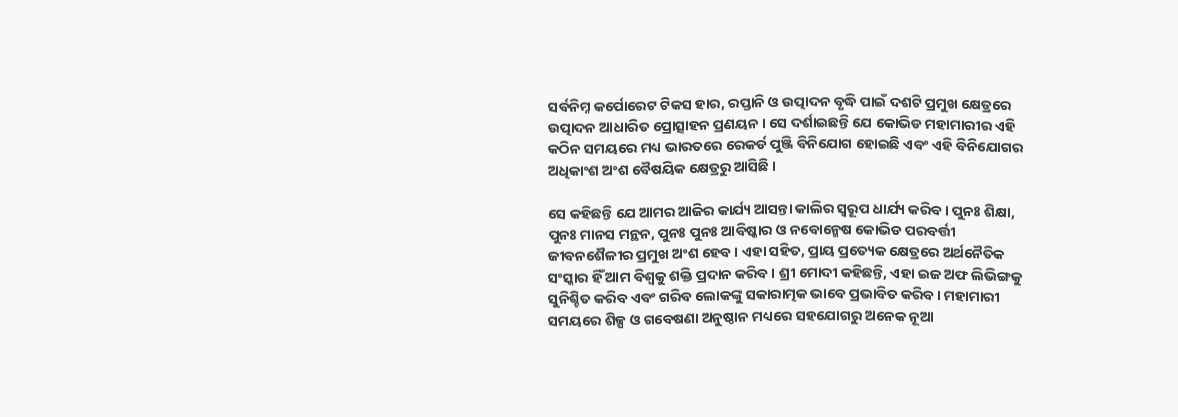ସର୍ବନିମ୍ନ କର୍ପୋରେଟ ଟିକସ ହାର, ରପ୍ତାନି ଓ ଉତ୍ପାଦନ ବୃଦ୍ଧି ପାଇଁ ଦଶଟି ପ୍ରମୁଖ କ୍ଷେତ୍ରରେ ଉତ୍ପାଦନ ଆଧାରିତ ପ୍ରୋତ୍ସାହନ ପ୍ରଣୟନ । ସେ ଦର୍ଶାଇଛନ୍ତି ଯେ କୋଭିଡ ମହାମାରୀର ଏହି କଠିନ ସମୟରେ ମଧ୍ୟ ଭାରତରେ ରେକର୍ଡ ପୁଞ୍ଜି ବିନିଯୋଗ ହୋଇଛି ଏବଂ ଏହି ବିନିଯୋଗର ଅଧିକାଂଶ ଅଂଶ ବୈଷୟିକ କ୍ଷେତ୍ରରୁ ଆସିଛି ।

ସେ କହିଛନ୍ତି ଯେ ଆମର ଆଜିର କାର୍ଯ୍ୟ ଆସନ୍ତା କାଲିର ସ୍ୱରୂପ ଧାର୍ଯ୍ୟ କରିବ । ପୁନଃ ଶିକ୍ଷା, ପୁନଃ ମାନସ ମନ୍ଥନ, ପୁନଃ ପୁନଃ ଆବିଷ୍କାର ଓ ନବୋନ୍ମେଷ କୋଭିଡ ପରବର୍ତ୍ତୀ ଜୀବନଶୈଳୀର ପ୍ରମୁଖ ଅଂଶ ହେବ । ଏହା ସହିତ, ପ୍ରାୟ ପ୍ରତ୍ୟେକ କ୍ଷେତ୍ରରେ ଅର୍ଥନୈତିକ ସଂସ୍କାର ହିଁ ଆମ ବିଶ୍ଵକୁ ଶକ୍ତି ପ୍ରଦାନ କରିବ । ଶ୍ରୀ ମୋଦୀ କହିଛନ୍ତି, ଏହା ଇଜ ଅଫ ଲିଭିଙ୍ଗକୁ ସୁନିଶ୍ଚିତ କରିବ ଏବଂ ଗରିବ ଲୋକଙ୍କୁ ସକାରାତ୍ମକ ଭାବେ ପ୍ରଭାବିତ କରିବ। ମହାମାରୀ ସମୟରେ ଶିଳ୍ପ ଓ ଗବେଷଣା ଅନୁଷ୍ଠାନ ମଧ୍ୟରେ ସହଯୋଗରୁ ଅନେକ ନୂଆ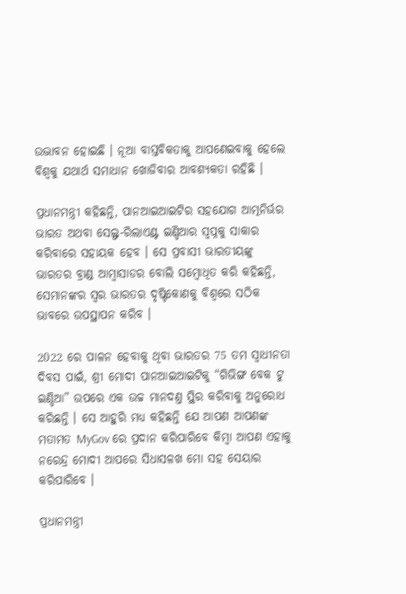ଉଦ୍ଭାବନ ହୋଇଛି । ନୂଆ ବାସ୍ତବିକତାକୁ ଆପଣେଇବାକୁ ହେଲେ ବିଶ୍ଵକୁ ଯଥାର୍ଥ ସମାଧାନ ଖୋଜିବାର ଆବଶ୍ୟକତା ରହିଛି ।

ପ୍ରଧାନମନ୍ତ୍ରୀ କହିଛନ୍ତି, ପାନଆଇଆଇଟିର ସହଯୋଗ ଆତ୍ମନିର୍ଭର ଭାରତ ଅଥବା ସେଲ୍ଫ-ରିଲାଏଣ୍ଟ ଇଣ୍ଡିଆର ସ୍ଵପ୍ନକୁ ସାକାର କରିବାରେ ସହାୟକ ହେବ । ସେ ପ୍ରବାସୀ ଭାରତୀୟଙ୍କୁ ଭାରତର ବ୍ରାଣ୍ଡ ଆମ୍ବାସାଡର ବୋଲି ସମ୍ବୋଧିତ କରି କହିଛନ୍ତି, ସେମାନଙ୍କର ସ୍ଵର ଭାରତର ଦୃଷ୍ଟିକୋଣକୁ ବିଶ୍ଵରେ ସଠିକ ଭାବରେ ଉପସ୍ଥାପନ କରିବ ।

2022 ରେ ପାଳନ ହେବାକୁ ଥିବା ଭାରତର 75 ତମ ସ୍ଵାଧୀନତା ଦିବସ ପାଇଁ, ଶ୍ରୀ ମୋଦୀ ପାନଆଇଆଇଟିକୁ “ଗିଭିଙ୍ଗ ବେକ ଟୁ ଇଣ୍ଡିଆ” ଉପରେ ଏକ ଉଚ୍ଚ ମାନଦଣ୍ତ ସ୍ଥିର କରିବାକୁ ଅନୁରୋଧ କରିଛନ୍ତି । ସେ ଆହୁରି ମଧ୍ୟ କହିଛନ୍ତି ଯେ ଆପଣ ଆପଣଙ୍କ ମତାମତ MyGov ରେ ପ୍ରଦାନ କରିପାରିବେ କିମ୍ବା ଆପଣ ଏହାକୁ ନରେନ୍ଦ୍ର ମୋଦୀ ଆପରେ ସିଧାସଳଖ ମୋ ସହ ସେୟାର କରିପାରିବେ ।

ପ୍ରଧାନମନ୍ତ୍ରୀ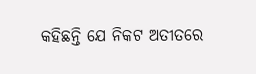କହିଛନ୍ତି ଯେ ନିକଟ ଅତୀତରେ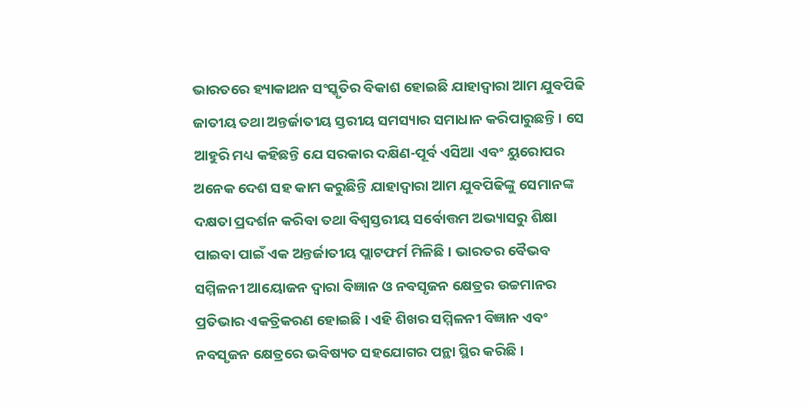ଭାରତରେ ହ୍ୟାକାଥନ ସଂସ୍କୃତିର ବିକାଶ ହୋଇଛି ଯାହାଦ୍ଵାରା ଆମ ଯୁବପିଢି ଜାତୀୟ ତଥା ଅନ୍ତର୍ଜାତୀୟ ସ୍ତରୀୟ ସମସ୍ୟାର ସମାଧାନ କରିପାରୁଛନ୍ତି । ସେ ଆହୁରି ମଧ୍ୟ କହିଛନ୍ତି ଯେ ସରକାର ଦକ୍ଷିଣ-ପୂର୍ବ ଏସିଆ ଏବଂ ୟୁରୋପର ଅନେକ ଦେଶ ସହ କାମ କରୁଛିନ୍ତି ଯାହାଦ୍ୱାରା ଆମ ଯୁବପିଢିଙ୍କୁ ସେମାନଙ୍କ ଦକ୍ଷତା ପ୍ରଦର୍ଶନ କରିବା ତଥା ବିଶ୍ଵସ୍ତରୀୟ ସର୍ବୋତ୍ତମ ଅଭ୍ୟାସରୁ ଶିକ୍ଷା ପାଇବା ପାଇଁ ଏକ ଅନ୍ତର୍ଜାତୀୟ ପ୍ଲାଟଫର୍ମ ମିଳିଛି । ଭାରତର ବୈଭବ ସମ୍ମିଳନୀ ଆୟୋଜନ ଦ୍ଵାରା ବିଜ୍ଞାନ ଓ ନବସୃଜନ କ୍ଷେତ୍ରର ଉଚ୍ଚମାନର ପ୍ରତିଭାର ଏକତ୍ରିକରଣ ହୋଇଛି । ଏହି ଶିଖର ସମ୍ମିଳନୀ ବିଜ୍ଞାନ ଏବଂ ନବସୃଜନ କ୍ଷେତ୍ରରେ ଭବିଷ୍ୟତ ସହଯୋଗର ପନ୍ଥା ସ୍ଥିର କରିଛି ।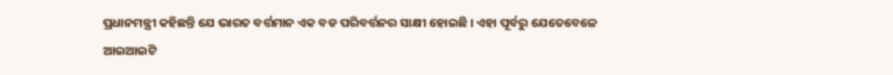ପ୍ରଧାନମନ୍ତ୍ରୀ କହିଛନ୍ତି ଯେ ଭାରତ ବର୍ତ୍ତମାନ ଏକ ବଡ ପରିବର୍ତ୍ତନର ସାକ୍ଷୀ ହୋଇଛି । ଏହା ପୂର୍ବରୁ ଯେତେବେଳେ ଆଇଆଇଟି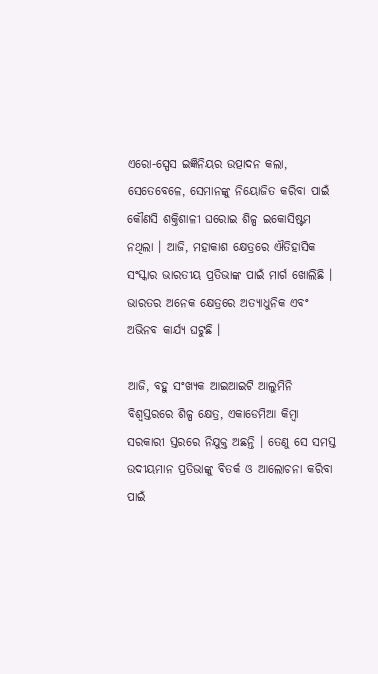ଏରୋ-ସ୍ପେସ ଇଜ୍ଞିନିୟର ଉତ୍ପାଦନ କଲା, ସେତେବେଳେ, ସେମାନଙ୍କୁ ନିୟୋଜିତ କରିବା ପାଇଁ କୌଣସି ଶକ୍ତିଶାଳୀ ଘରୋଇ ଶିଳ୍ପ ଇକୋସିଷ୍ଟମ ନଥିଲା । ଆଜି, ମହାକାଶ କ୍ଷେତ୍ରରେ ଐତିହାସିକ ସଂସ୍କାର ଭାରତୀୟ ପ୍ରତିଭାଙ୍କ ପାଇଁ ମାର୍ଗ ଖୋଲିଛି । ଭାରତର ଅନେକ କ୍ଷେତ୍ରରେ ଅତ୍ୟାଧୁନିକ ଏବଂ ଅଭିନବ କାର୍ଯ୍ୟ ଘଟୁଛି ।

ଆଜି, ବହୁ ସଂଖ୍ୟକ ଆଇଆଇଟି ଆଲୁମିନି ବିଶ୍ଵସ୍ତରରେ ଶିଳ୍ପ କ୍ଷେତ୍ର, ଏକାଡେମିଆ କିମ୍ବା ସରକାରୀ ସ୍ତରରେ ନିଯୁକ୍ତ ଅଛନ୍ତି । ତେଣୁ ସେ ସମସ୍ତ ଉଦୀୟମାନ ପ୍ରତିଭାଙ୍କୁ ବିତର୍କ ଓ ଆଲୋଚନା କରିବା ପାଇଁ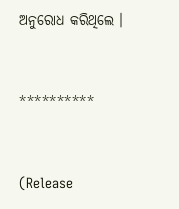ଅନୁରୋଧ କରିଥିଲେ ।



**********



(Release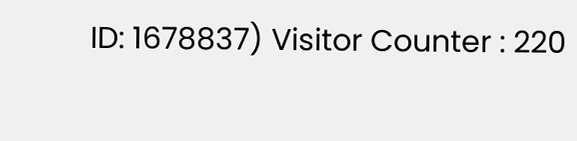ID: 1678837) Visitor Counter : 220